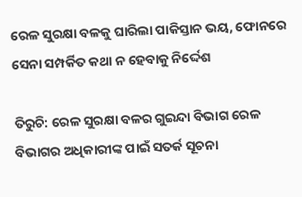ରେଳ ସୁରକ୍ଷା ବଳକୁ ଘାରିଲା ପାକିସ୍ତାନ ଭୟ, ଫୋନରେ ସେନା ସମ୍ପର୍କିତ କଥା ନ ହେବାକୁ ନିର୍ଦ୍ଦେଶ

ତିରୁଚି: ରେଳ ସୁରକ୍ଷା ବଳର ଗୁଇନ୍ଦା ବିଭାଗ ରେଳ ବିଭାଗର ଅଧିକାରୀଙ୍କ ପାଇଁ ସତର୍କ ସୂଚନା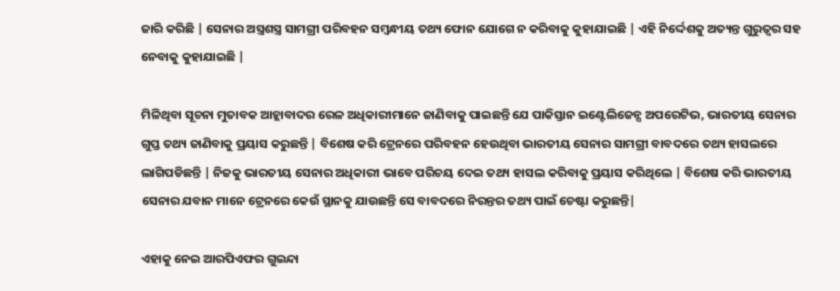ଜାରି କରିଛି | ସେନାର ଅସ୍ତ୍ରଶସ୍ତ୍ର ସାମଗ୍ରୀ ପରିବହନ ସମ୍ବନ୍ଧୀୟ ତଥ୍ୟ ଫୋନ ଯୋଗେ ନ କରିବାକୁ କୁହାଯାଇଛି | ଏହି ନିର୍ଦ୍ଦେଶକୁ ଅତ୍ୟନ୍ତ ଗୁରୁତ୍ୱର ସହ ନେବାକୁ କୁହାଯାଇଛି |

ମିଳିଥିବା ସୂଚନା ମୁତାବକ ଆହ୍ଲାବାଦର ରେଳ ଅଧିକାରୀମାନେ ଜାଣିବାକୁ ପାଇଛନ୍ତି ଯେ ପାକିସ୍ତାନ ଇଣ୍ଟେଲିଜେନ୍ସ ଅପରେଟିଭ, ଭାରତୀୟ ସେନାର ଗୁପ୍ତ ତଥ୍ୟ ଜାଣିବାକୁ ପ୍ରୟାସ କରୁଛନ୍ତି | ବିଶେଷ କରି ଟ୍ରେନରେ ପରିବହନ ହେଉଥିବା ଭାରତୀୟ ସେନାର ସାମଗ୍ରୀ ବାବଦରେ ତଥ୍ୟ ହାସଲରେ ଲାଗିପଡିଛନ୍ତି | ନିଜକୁ ଭାରତୀୟ ସେନାର ଅଧିକାରୀ ଭାବେ ପରିଚୟ ଦେଇ ତଥ୍ୟ ହାସଲ କରିବାକୁ ପ୍ରୟାସ କରିଥିଲେ | ବିଶେଷ କରି ଭାରତୀୟ ସେନାର ଯବାନ ମାନେ ଟ୍ରେନରେ କେଉଁ ସ୍ଥାନକୁ ଯାଉଛନ୍ତି ସେ ବାବଦରେ ନିରନ୍ତର ତଥ୍ୟ ପାଇଁ ଚେଷ୍ଟା କରୁଛନ୍ତି|

ଏହାକୁ ନେଇ ଆରପିଏଫର ଗୁଇନ୍ଦା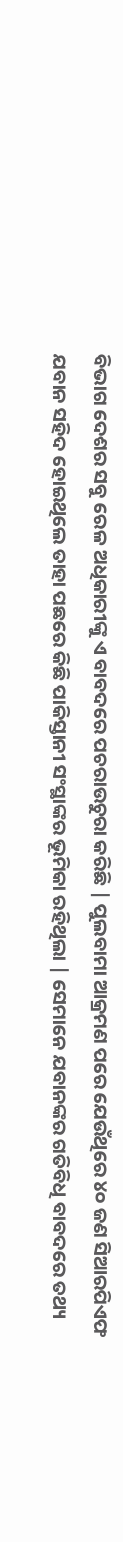ବିଭାଗ ଦେଶର ସବୁ ରେଳ ଅଧିକାରୀଙ୍କୁ ଏ ବାବଦରେ ପଚରାଉଚୁରା କରିଛି | ପୁଲବାମା ଆକ୍ରମଣ ପରେ ଯେଉଁଥିରେ ୪୦ ଜଣ ସିଆରପିଏଫ ଯବାନ ସହିଦ ହୋଇଥିଲେ ତାହା ପଛରେ କିଛି ପାକିସ୍ତାନୀ ସଂସ୍ଥାଙ୍କର ଭୂମିକା ରହିଥିଲା | ସେମାନେ ଯବାନଙ୍କର ଗତିବିଧି ବାବଦରେ ତଥ୍ୟ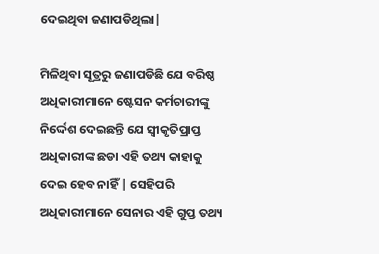ଦେଇଥିବା ଜଣାପଡିଥିଲା|

ମିଳିଥିବା ସୂତ୍ରରୁ ଜଣାପଡିଛି ଯେ ବରିଷ୍ଠ ଅଧିକାରୀମାନେ ଷ୍ଟେସନ କର୍ମଚାରୀଙ୍କୁ ନିର୍ଦ୍ଦେଶ ଦେଇଛନ୍ତି ଯେ ସ୍ୱୀକୃତିପ୍ରାପ୍ତ ଅଧିକାରୀଙ୍କ ଛଡା ଏହି ତଥ୍ୟ କାହାକୁ ଦେଇ ହେବ ନାହିଁ | ସେହିପରି ଅଧିକାରୀମାନେ ସେନାର ଏହି ଗୁପ୍ତ ତଥ୍ୟ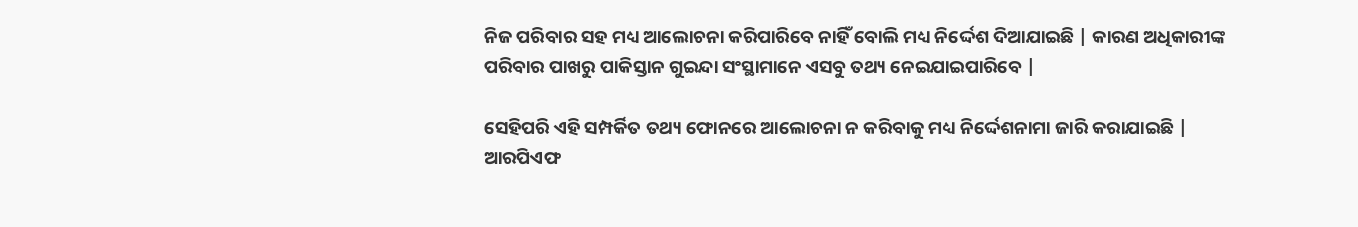ନିଜ ପରିବାର ସହ ମଧ୍ୟ ଆଲୋଚନା କରିପାରିବେ ନାହିଁ ବୋଲି ମଧ୍ୟ ନିର୍ଦ୍ଦେଶ ଦିଆଯାଇଛି | କାରଣ ଅଧିକାରୀଙ୍କ ପରିବାର ପାଖରୁ ପାକିସ୍ତାନ ଗୁଇନ୍ଦା ସଂସ୍ଥାମାନେ ଏସବୁ ତଥ୍ୟ ନେଇଯାଇପାରିବେ |

ସେହିପରି ଏହି ସମ୍ପର୍କିତ ତଥ୍ୟ ଫୋନରେ ଆଲୋଚନା ନ କରିବାକୁ ମଧ୍ୟ ନିର୍ଦ୍ଦେଶନାମା ଜାରି କରାଯାଇଛି | ଆରପିଏଫ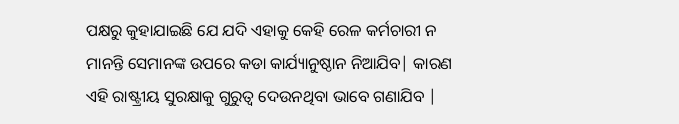ପକ୍ଷରୁ କୁହାଯାଇଛି ଯେ ଯଦି ଏହାକୁ କେହି ରେଳ କର୍ମଚାରୀ ନ ମାନନ୍ତି ସେମାନଙ୍କ ଉପରେ କଡା କାର୍ଯ୍ୟାନୁଷ୍ଠାନ ନିଆଯିବ| କାରଣ ଏହି ରାଷ୍ଟ୍ରୀୟ ସୁରକ୍ଷାକୁ ଗୁରୁତ୍ୱ ଦେଉନଥିବା ଭାବେ ଗଣାଯିବ |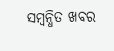ସମ୍ବନ୍ଧିତ ଖବର